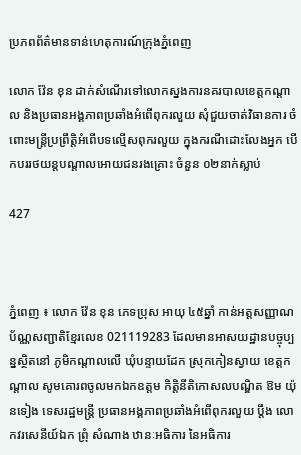ប្រភពព័ត៌មានទាន់ហេតុការណ៍ក្រុងភ្នំពេញ

លោក វ៉ែន ខុន ដាក់សំណើរទៅលោកស្នងការនគរបាលខេត្តកណ្តាល និងប្រធានអង្គភាពប្រឆាំងអំពើពុករលួយ សុំជួយចាត់វិធានការ ចំពោះមន្ត្រីប្រព្រឹត្តិអំពើបទល្មើសពុករលួយ ក្នុងករណីដោះលែងអ្នក បើកបររថយន្តបណ្តាលអោយជនរងគ្រោះ ចំនួន ០២នាក់ស្លាប់

427



ភ្នំពេញ ៖ លោក វ៉ែន ខុន ភេទប្រុស អាយុ ៤៥ឆ្នាំ កាន់អត្តសញ្ញាណប័ណ្ណសញ្ជាតិខ្មែរលេខ 021119283 ដែលមានអាសយដ្ឋានបច្ចុប្បន្នស្ថិតនៅ ភូមិកណ្តាលលើ ឃុំបន្ទាយដែក ស្រុកកៀនស្វាយ ខេត្តកណ្តាល សូមគោរពចូលមកឯកឧត្តម កិត្តិនីតិកោសលបណ្ឌិត ឱម យ៉ុនទៀង ទេសរដ្ឋមន្ត្រី ប្រធានអង្គភាពប្រឆាំងអំពើពុករលួយ ប្តឹង លោកវរសេនីយ៍ឯក ព្រុំ សំណាង ឋានៈអធិការ នៃអធិការ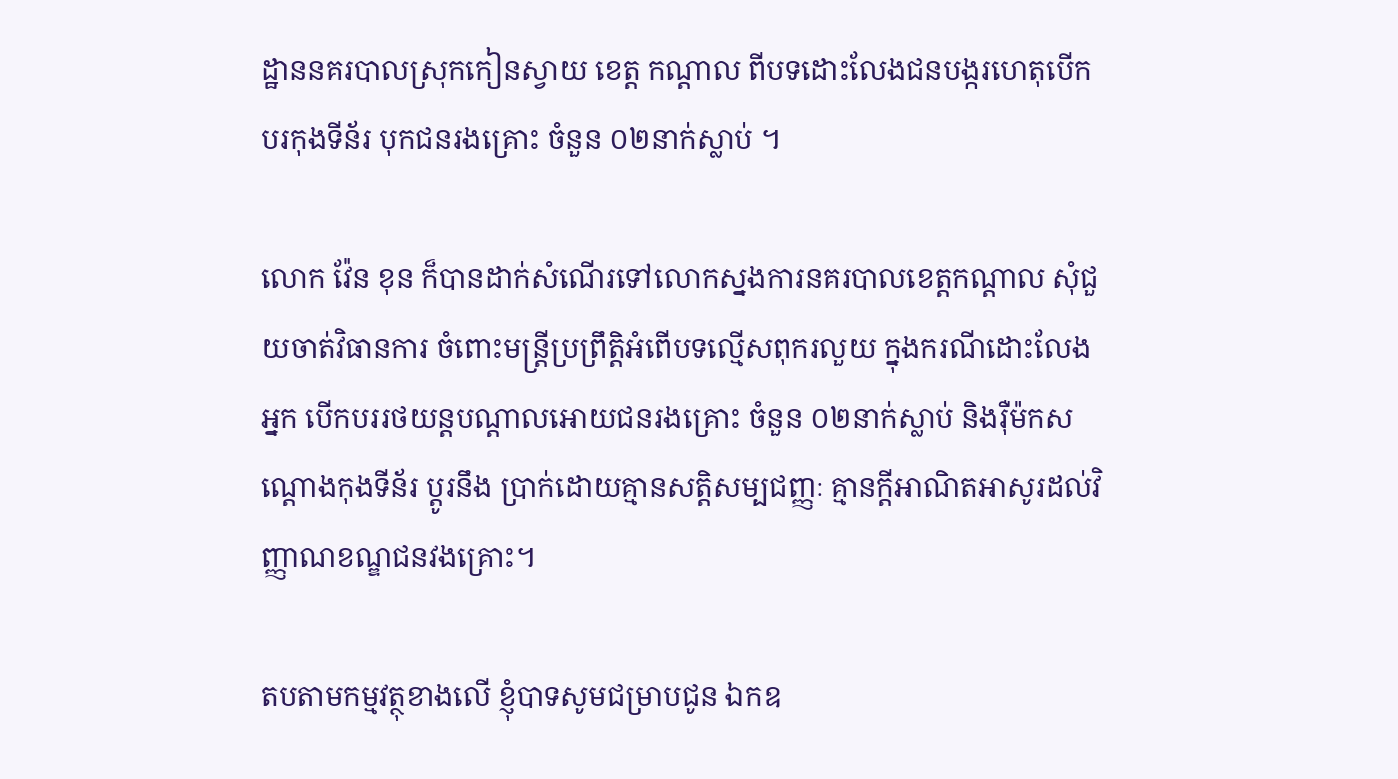ដ្ឋាននគរបាលស្រុកកៀនស្វាយ ខេត្ត កណ្តាល ពីបទដោះលែងជនបង្ករហេតុបើកបរកុងទីន័រ បុកជនរងគ្រោះ ចំនួន ០២នាក់ស្លាប់ ។

លោក វ៉ែន ខុន ក៏បានដាក់សំណើរទៅលោកស្នងការនគរបាលខេត្តកណ្តាល សុំជួយចាត់វិធានការ ចំពោះមន្ត្រីប្រព្រឹត្តិអំពើបទល្មើសពុករលួយ ក្នុងករណីដោះលែងអ្នក បើកបររថយន្តបណ្តាលអោយជនរងគ្រោះ ចំនួន ០២នាក់ស្លាប់ និងរ៉ឺម៉កសណ្តោងកុងទីន័រ ប្តូរនឹង ប្រាក់ដោយគ្មានសត្តិសម្បជញ្ញៈ គ្មានក្ដីអាណិតអាសូរដល់វិញ្ញាណខណ្ឌជនវងគ្រោះ។

តបតាមកម្មវត្ថុខាងលើ ខ្ញុំបាទសូមជម្រាបជូន ឯកឧ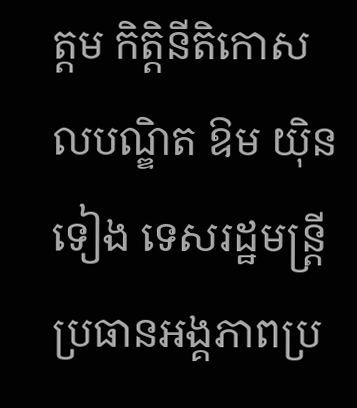ត្តម កិត្តិនីតិកោសលបណ្ឌិត ឱម យ៉ិនទៀង ទេសរដ្ឋមន្ត្រី ប្រធានអង្គភាពប្រ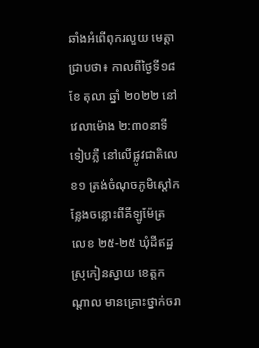ឆាំងអំពើពុករលួយ មេត្តាជ្រាបថា៖ កាលពីថ្ងៃទី១៨ ខែ តុលា ឆ្នាំ ២០២២ នៅវេលាម៉ោង ២:៣០នាទីទៀបភ្លឺ នៅលើផ្លូវជាតិលេខ១ ត្រង់ចំណុចភូមិស្តៅកន្លែងចន្លោះពីគីឡូម៉ែត្រ លេខ ២៥-២៥ ឃុំដីឥដ្ឋ ស្រុកៀនស្វាយ ខេត្តកណ្តាល មានគ្រោះថ្នាក់ចរា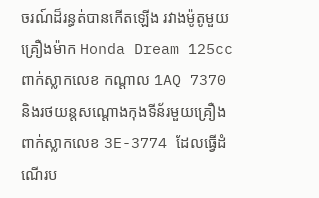ចរណ៍ដ៏រន្ធត់បានកើតឡើង រវាងម៉ូតូមួយ គ្រឿងម៉ាក Honda Dream 125cc ពាក់ស្លាកលេខ កណ្តាល 1AQ 7370 និងរថយន្តសណ្តោងកុងទីន័រមួយគ្រឿង ពាក់ស្លាកលេខ 3E-3774 ដែលធ្វើដំណើរប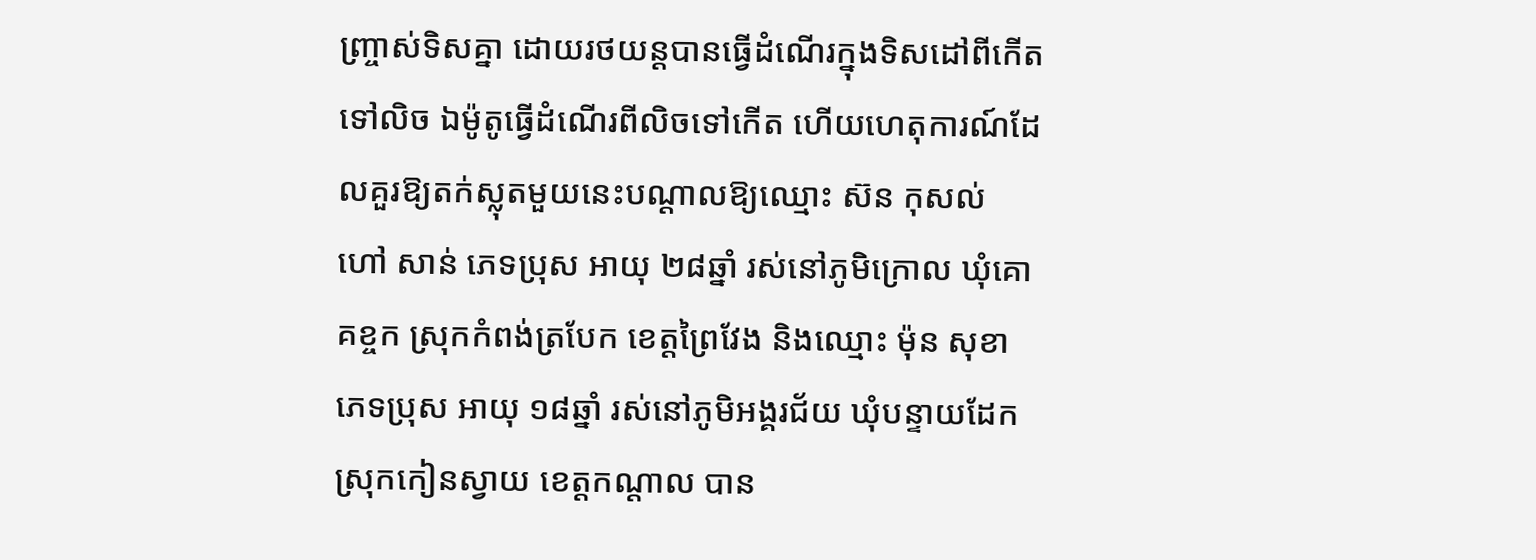ញ្ច្រាស់ទិសគ្នា ដោយរថយន្តបានធ្វើដំណើរក្នុងទិសដៅពីកើតទៅលិច ឯម៉ូតូធ្វើដំណើរពីលិចទៅកើត ហើយហេតុការណ៍ដែលគួរឱ្យតក់ស្លុតមួយនេះបណ្តាលឱ្យឈ្មោះ ស៊ន កុសល់ ហៅ សាន់ ភេទប្រុស អាយុ ២៨ឆ្នាំ រស់នៅភូមិក្រោល ឃុំគោគខ្ចក ស្រុកកំពង់ត្របែក ខេត្តព្រៃវែង និងឈ្មោះ ម៉ុន សុខា ភេទប្រុស អាយុ ១៨ឆ្នាំ រស់នៅភូមិអង្គរជ័យ ឃុំបន្ទាយដែក ស្រុកកៀនស្វាយ ខេត្តកណ្តាល បាន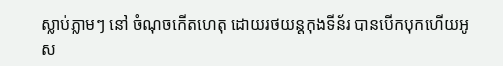ស្លាប់ភ្លាមៗ នៅ ចំណុចកើតហេតុ ដោយរថយន្តកុងទីន័រ បានបើកបុកហើយអូស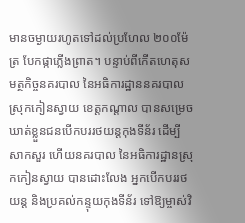មានចម្ងាយរហូតទៅដល់ប្រហែល ២០០ម៉ែត្រ បែកផ្កាភ្លើងព្រាត។ បន្ទាប់ពីកើតហេតុសមត្ថកិច្ចនគរបាល នៃអធិការដ្ឋាននគរបាលស្រុកកៀនស្វាយ ខេត្តកណ្តាល បានសម្រេចឃាត់ខ្លួនជនបើកបររថយន្តកុងទីន័រ ដើម្បីសាកសួរ ហើយនគរបាល នៃអធិការដ្ឋានស្រុកកៀនស្វាយ បានដោះលែង អ្នកបើកបររថយន្ត និងប្រគល់កន្ទុយកុងទីន័រ ទៅឱ្យម្ចាស់វិ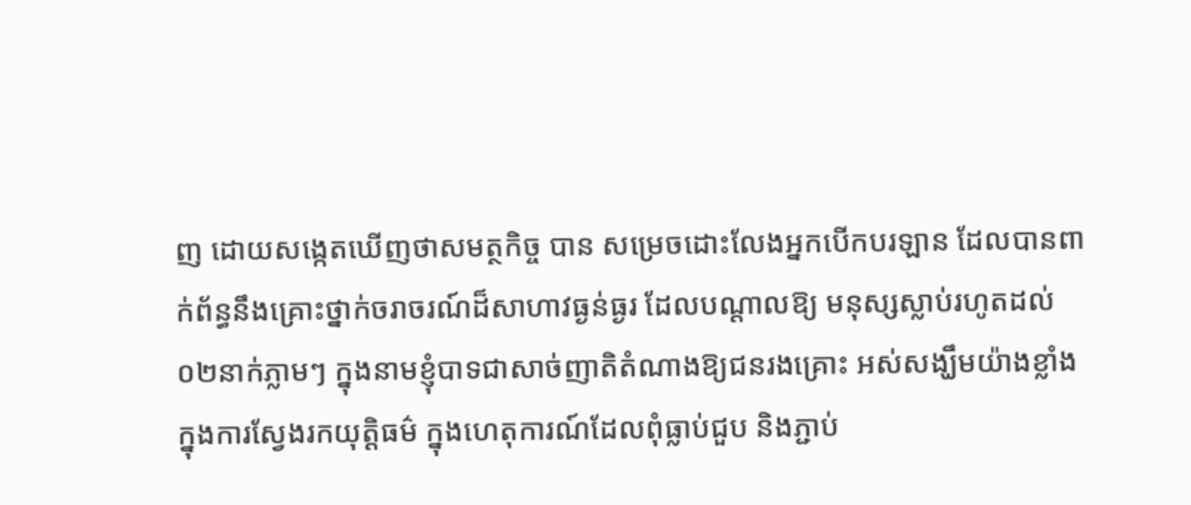ញ ដោយសង្កេតឃើញថាសមត្ថកិច្ច បាន សម្រេចដោះលែងអ្នកបើកបរឡាន ដែលបានពាក់ព័ន្ធនឹងគ្រោះថ្នាក់ចរាចរណ៍ដ៏សាហាវធ្ងន់ធ្ងរ ដែលបណ្តាលឱ្យ មនុស្សស្លាប់រហូតដល់ ០២នាក់ភ្លាមៗ ក្នុងនាមខ្ញុំបាទជាសាច់ញាតិតំណាងឱ្យជនរងគ្រោះ អស់សង្ឃឹមយ៉ាងខ្លាំង ក្នុងការស្វែងរកយុត្តិធម៌ ក្នុងហេតុការណ៍ដែលពុំធ្លាប់ជួប និងភ្ជាប់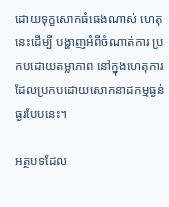ដោយទុក្ខសោកធំធេងណាស់ ហេតុនេះដើម្បី បង្ហាញអំពីចំណាត់ការ ប្រកបដោយតម្លាភាព នៅក្នុងហេតុការដែលប្រកបដោយសោកនាដកម្មធ្ងន់ធ្ងរបែបនេះ។

អត្ថបទដែល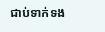ជាប់ទាក់ទង